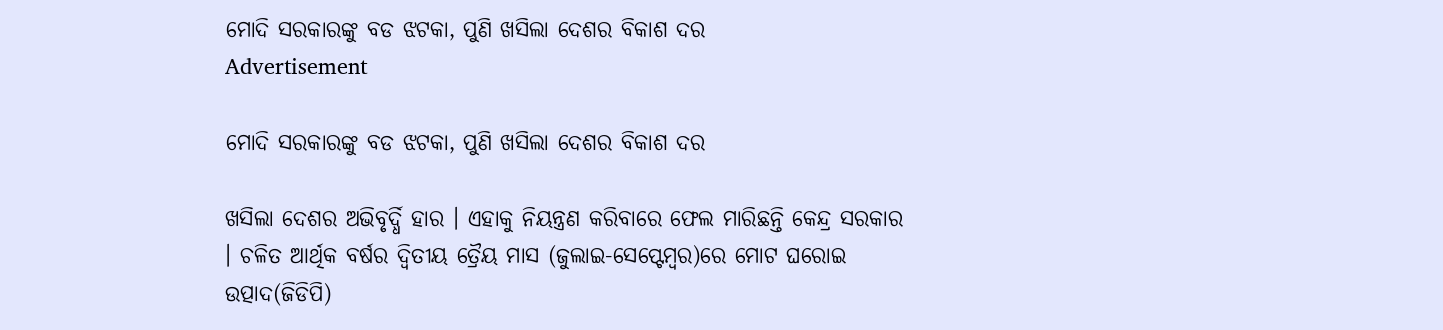ମୋଦି ସରକାରଙ୍କୁ ବଡ ଝଟକା, ପୁଣି ଖସିଲା ଦେଶର ବିକାଶ ଦର
Advertisement

ମୋଦି ସରକାରଙ୍କୁ ବଡ ଝଟକା, ପୁଣି ଖସିଲା ଦେଶର ବିକାଶ ଦର

ଖସିଲା ଦେଶର ଅଭିବୃର୍ଦ୍ଧି ହାର । ଏହାକୁ ନିୟନ୍ତ୍ରଣ କରିବାରେ ଫେଲ ମାରିଛନ୍ତି କେନ୍ଦ୍ର ସରକାର । ଚଳିତ ଆର୍ଥିକ ବର୍ଷର ଦ୍ୱିତୀୟ ତ୍ରୈୟ ମାସ (ଜୁଲାଇ-ସେପ୍ଟେମ୍ବର)ରେ ମୋଟ ଘରୋଇ ଉତ୍ପାଦ(ଜିଡିପି)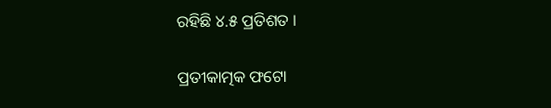ରହିଛି ୪.୫ ପ୍ରତିଶତ ।

ପ୍ରତୀକାତ୍ମକ ଫଟୋ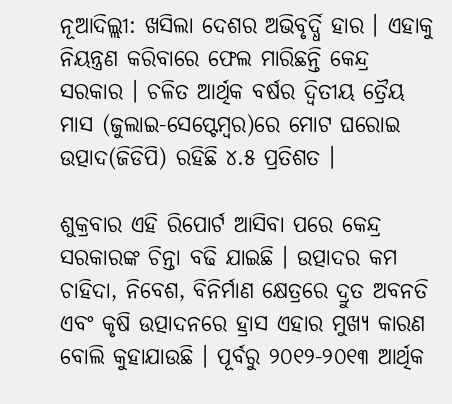ନୂଆଦିଲ୍ଲୀ: ଖସିଲା ଦେଶର ଅଭିବୃର୍ଦ୍ଧି ହାର । ଏହାକୁ ନିୟନ୍ତ୍ରଣ କରିବାରେ ଫେଲ ମାରିଛନ୍ତି କେନ୍ଦ୍ର ସରକାର । ଚଳିତ ଆର୍ଥିକ ବର୍ଷର ଦ୍ୱିତୀୟ ତ୍ରୈୟ ମାସ (ଜୁଲାଇ-ସେପ୍ଟେମ୍ବର)ରେ ମୋଟ ଘରୋଇ ଉତ୍ପାଦ(ଜିଡିପି) ରହିଛି ୪.୫ ପ୍ରତିଶତ ।

ଶୁକ୍ରବାର ଏହି ରିପୋର୍ଟ ଆସିବା ପରେ କେନ୍ଦ୍ର ସରକାରଙ୍କ ଚିନ୍ତା ବଢି ଯାଇଛି । ଉତ୍ପାଦର କମ ଚାହିଦା, ନିବେଶ, ବିନିର୍ମାଣ କ୍ଷେତ୍ରରେ ଦ୍ରୁତ ଅବନତି ଏବଂ କୃଷି ଉତ୍ପାଦନରେ ହ୍ରାସ ଏହାର ମୁଖ୍ୟ କାରଣ ବୋଲି କୁହାଯାଉଛି । ପୂର୍ବରୁ ୨୦୧୨-୨୦୧୩ ଆର୍ଥିକ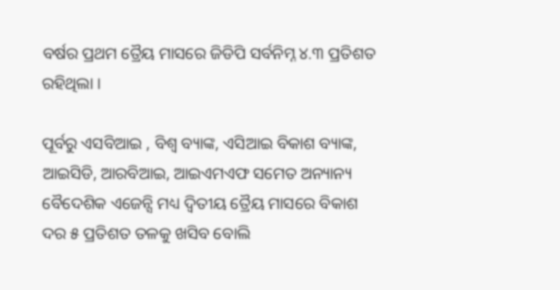ବର୍ଷର ପ୍ରଥମ ତ୍ରୈୟ ମାସରେ ଜିଡିପି ସର୍ବନିମ୍ନ ୪.୩ ପ୍ରତିଶତ ରହିଥିଲା ।

ପୂର୍ବରୁ ଏସବିଆଇ , ବିଶ୍ୱ ବ୍ୟାଙ୍କ, ଏସିଆଇ ବିକାଶ ବ୍ୟାଙ୍କ, ଆଇସିଡି, ଆରବିଆଇ, ଆଇଏମଏଫ ସମେତ ଅନ୍ୟାନ୍ୟ ବୈଦେଶିକ ଏଜେନ୍ସି ମଧ୍ୟ ଦ୍ୱିତୀୟ ତ୍ରୈୟ ମାସରେ ବିକାଶ ଦର ୫ ପ୍ରତିଶତ ତଳକୁ ଖସିବ ବୋଲି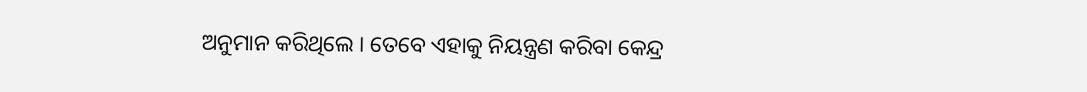ଅନୁମାନ କରିଥିଲେ । ତେବେ ଏହାକୁ ନିୟନ୍ତ୍ରଣ କରିବା କେନ୍ଦ୍ର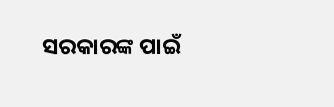ସରକାରଙ୍କ ପାଇଁ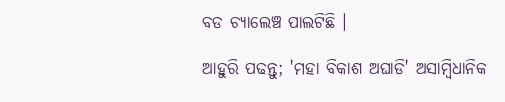ବଡ ଚ୍ୟାଲେଞ୍ଚ ପାଲଟିଛି ।

ଆହୁରି ପଢନ୍ତୁ; 'ମହା ବିକାଶ ଅଘାଡି' ଅସାମ୍ବିଧାନିକ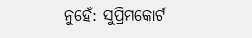ନୁହେଁ: ସୁପ୍ରିମକୋର୍ଟ